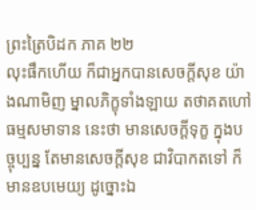ព្រះត្រៃបិដក ភាគ ២២
លុះផឹកហើយ ក៏ជាអ្នកបានសេចក្តីសុខ យ៉ាងណាមិញ ម្នាលភិក្ខុទាំងឡាយ តថាគតហៅ ធម្មសមាទាន នេះថា មានសេចក្តីទុក្ខ ក្នុងបច្ចុប្បន្ន តែមានសេចក្តីសុខ ជាវិបាកតទៅ ក៏មានឧបមេយ្យ ដូច្នោះឯ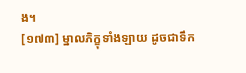ង។
[១៧៣] ម្នាលភិក្ខុទាំងឡាយ ដូចជាទឹក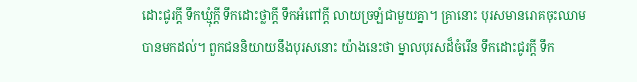ដោះជូរក្តី ទឹកឃ្មុំក្តី ទឹកដោះថ្លាក្តី ទឹកអំពៅក្តី លាយច្រឡំជាមួយគ្នា។ គ្រានោះ បុរសមានរោគចុះឈាម បានមកដល់។ ពួកជននិយាយនឹងបុរសនោះ យ៉ាងនេះថា ម្នាលបុរសដ៏ចំរើន ទឹកដោះជូរក្តី ទឹក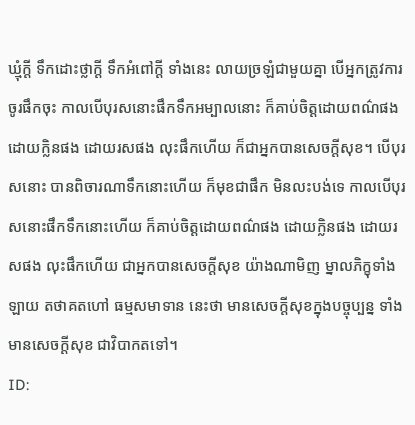ឃ្មុំក្តី ទឹកដោះថ្លាក្តី ទឹកអំពៅក្តី ទាំងនេះ លាយច្រឡំជាមួយគ្នា បើអ្នកត្រូវការ ចូរផឹកចុះ កាលបើបុរសនោះផឹកទឹកអម្បាលនោះ ក៏គាប់ចិត្តដោយពណ៌ផង ដោយក្លិនផង ដោយរសផង លុះផឹកហើយ ក៏ជាអ្នកបានសេចក្តីសុខ។ បើបុរសនោះ បានពិចារណាទឹកនោះហើយ ក៏មុខជាផឹក មិនលះបង់ទេ កាលបើបុរសនោះផឹកទឹកនោះហើយ ក៏គាប់ចិត្តដោយពណ៌ផង ដោយក្លិនផង ដោយរសផង លុះផឹកហើយ ជាអ្នកបានសេចក្តីសុខ យ៉ាងណាមិញ ម្នាលភិក្ខុទាំងឡាយ តថាគតហៅ ធម្មសមាទាន នេះថា មានសេចក្តីសុខក្នុងបច្ចុប្បន្ន ទាំងមានសេចក្តីសុខ ជាវិបាកតទៅ។
ID: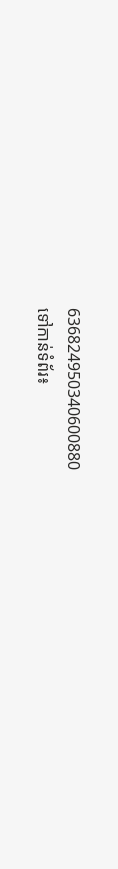636824950340600880
ទៅកាន់ទំព័រ៖